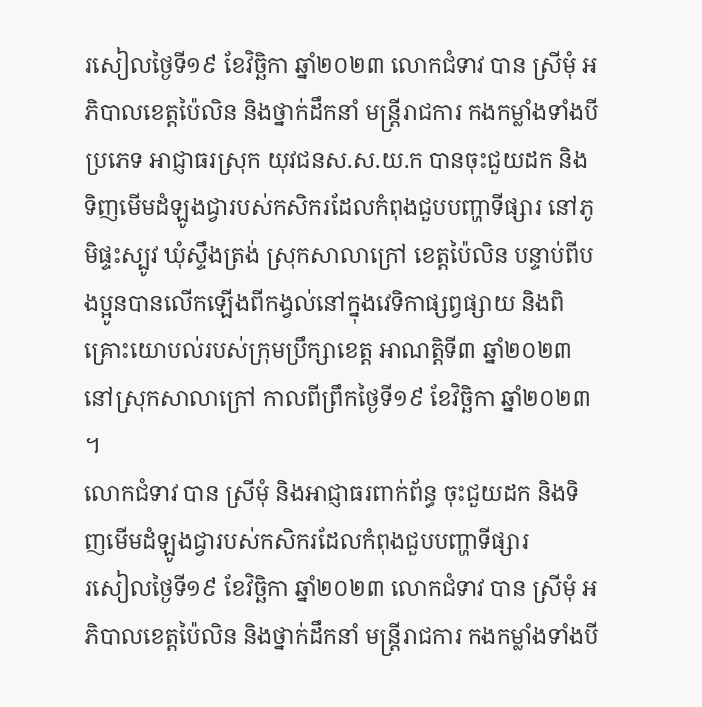រសៀលថ្ងៃទី១៩ ខែវិច្ឆិកា ឆ្នាំ២០២៣ លោកជំទាវ បាន ស្រីមុំ អភិបាលខេត្តប៉ៃលិន និងថ្នាក់ដឹកនាំ មន្ត្រីរាជការ កងកម្លាំងទាំងបីប្រភេទ អាជ្ញាធរស្រុក យុវជនស.ស.យ.ក បានចុះជួយដក និងទិញមើមដំឡូងជ្វារបស់កសិករដែលកំពុងជួបបញ្ហាទីផ្សារ នៅភូមិផ្ទះស្បូវ ឃុំស្ទឹងត្រង់ ស្រុកសាលាក្រៅ ខេត្តប៉ៃលិន បន្ទាប់ពីបងប្អូនបានលើកឡើងពីកង្វល់នៅក្នុងវេទិកាផ្សព្វផ្សាយ និងពិគ្រោះយោបល់របស់ក្រុមប្រឹក្សាខេត្ត អាណត្តិទី៣ ឆ្នាំ២០២៣ នៅស្រុកសាលាក្រៅ កាលពីព្រឹកថ្ងៃទី១៩ ខែវិច្ឆិកា ឆ្នាំ២០២៣ ។
លោកជំទាវ បាន ស្រីមុំ និងអាជ្ញាធរពាក់ព័ន្ធ ចុះជួយដក និងទិញមើមដំឡូងជ្វារបស់កសិករដែលកំពុងជួបបញ្ហាទីផ្សារ
រសៀលថ្ងៃទី១៩ ខែវិច្ឆិកា ឆ្នាំ២០២៣ លោកជំទាវ បាន ស្រីមុំ អភិបាលខេត្តប៉ៃលិន និងថ្នាក់ដឹកនាំ មន្ត្រីរាជការ កងកម្លាំងទាំងបី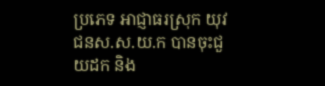ប្រភេទ អាជ្ញាធរស្រុក យុវជនស.ស.យ.ក បានចុះជួយដក និង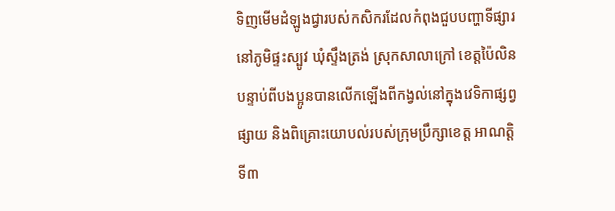ទិញមើមដំឡូងជ្វារបស់កសិករដែលកំពុងជួបបញ្ហាទីផ្សារ នៅភូមិផ្ទះស្បូវ ឃុំស្ទឹងត្រង់ ស្រុកសាលាក្រៅ ខេត្តប៉ៃលិន បន្ទាប់ពីបងប្អូនបានលើកឡើងពីកង្វល់នៅក្នុងវេទិកាផ្សព្វផ្សាយ និងពិគ្រោះយោបល់របស់ក្រុមប្រឹក្សាខេត្ត អាណត្តិទី៣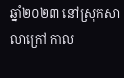ឆ្នាំ២០២៣ នៅស្រុកសាលាក្រៅ កាល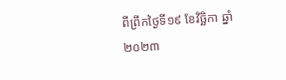ពីព្រឹកថ្ងៃទី១៩ ខែវិច្ឆិកា ឆ្នាំ២០២៣